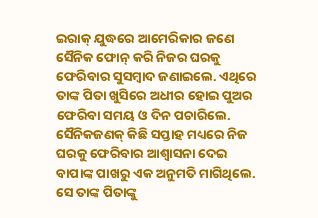ଇରାକ୍ ଯୁଦ୍ଧରେ ଆମେରିକାର ଜଣେ ସୈନିକ ଫୋନ୍ କରି ନିଜର ଘରକୁ ଫେରିବାର ସୁସମ୍ବାଦ ଜଣାଇଲେ. ଏଥିରେ ତାଙ୍କ ପିତା ଖୁସିରେ ଅଧୀର ହୋଇ ପୁଅର ଫେରିବା ସମୟ ଓ ଦିନ ପଚାରିଲେ. ସୈନିକଜଣକ୍ କିଛି ସପ୍ତାହ ମଧ୍ୟରେ ନିଜ ଘରକୁ ଫେରିବାର ଆଶ୍ଵାସନା ଦେଇ ବାପାଙ୍କ ପାଖରୁ ଏକ ଅନୁମତି ମାଗିଥିଲେ. ସେ ତାଙ୍କ ପିତାଙ୍କୁ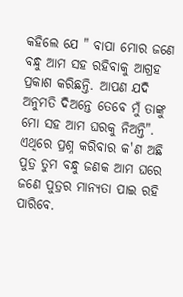କହିଲେ ଯେ " ବାପା ମୋର ଜଣେ ବନ୍ଧୁ ଆମ ସହ ରହିବାକୁ ଆଗ୍ରହ ପ୍ରକାଶ କରିଛନ୍ତି. ଆପଣ ଯଦି ଅନୁମତି ଦିଅନ୍ତେ ତେବେ ମୁଁ ତାଙ୍କୁ ମୋ ସହ ଆମ ଘରକୁ ନିଅନ୍ତି". ଏଥିରେ ପ୍ରଶ୍ନ କରିବାର କ'ଣ ଅଛି ପୁତ୍ର ତୁମ ବନ୍ଧୁ ଜଣକ ଆମ ଘରେ ଜଣେ ପୁତ୍ରର ମାନ୍ୟତା ପାଇ ରହି ପାରିବେ.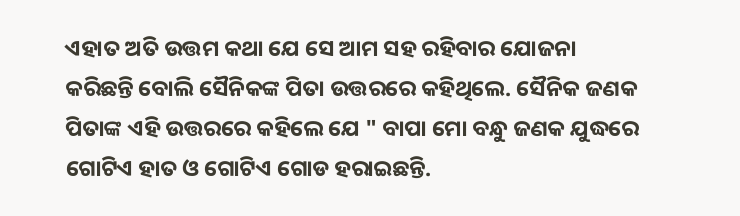ଏହାତ ଅତି ଉତ୍ତମ କଥା ଯେ ସେ ଆମ ସହ ରହିବାର ଯୋଜନା କରିଛନ୍ତି ବୋଲି ସୈନିକଙ୍କ ପିତା ଉତ୍ତରରେ କହିଥିଲେ. ସୈନିକ ଜଣକ ପିତାଙ୍କ ଏହି ଉତ୍ତରରେ କହିଲେ ଯେ " ବାପା ମୋ ବନ୍ଧୁ ଜଣକ ଯୁଦ୍ଧରେ ଗୋଟିଏ ହାତ ଓ ଗୋଟିଏ ଗୋଡ ହରାଇଛନ୍ତି.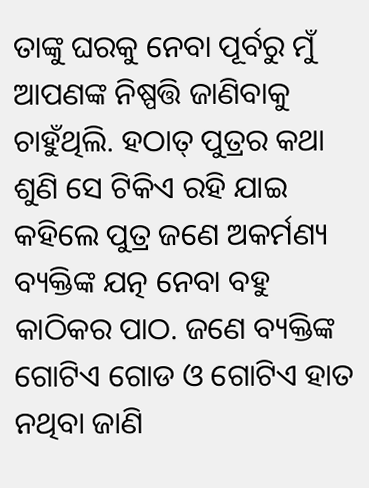ତାଙ୍କୁ ଘରକୁ ନେବା ପୂର୍ବରୁ ମୁଁ ଆପଣଙ୍କ ନିଷ୍ପତ୍ତି ଜାଣିବାକୁ ଚାହୁଁଥିଲି. ହଠାତ୍ ପୁତ୍ରର କଥା ଶୁଣି ସେ ଟିକିଏ ରହି ଯାଇ କହିଲେ ପୁତ୍ର ଜଣେ ଅକର୍ମଣ୍ୟ ବ୍ୟକ୍ତିଙ୍କ ଯତ୍ନ ନେବା ବହୁ କାଠିକର ପାଠ. ଜଣେ ବ୍ୟକ୍ତିଙ୍କ ଗୋଟିଏ ଗୋଡ ଓ ଗୋଟିଏ ହାତ ନଥିବା ଜାଣି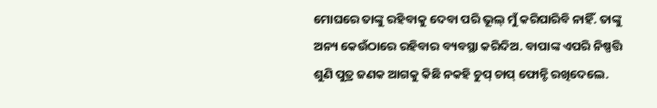ମୋଘରେ ତାଙ୍କୁ ରହିବାକୁ ଦେବା ପରି ଭୂଲ୍ ମୁଁ କରିପାରିବି ନାହିଁ. ତାଙ୍କୁ ଅନ୍ୟ କେଉଁଠାରେ ରହିବାର ବ୍ୟବସ୍ଥା କରିଦିଅ. ବାପାଙ୍କ ଏପରି ନିଷ୍ପତ୍ତି ଶୁଣି ପୁତ୍ର ଜଣକ ଆଗକୁ କିଛି ନକହି ଚୁପ୍ ଚାପ୍ ଫୋନ୍ଟି ରଖିଦେଲେ.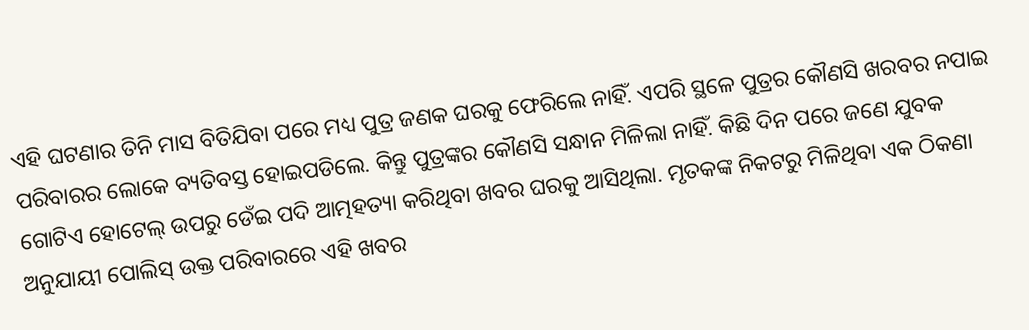ଏହି ଘଟଣାର ତିନି ମାସ ବିତିଯିବା ପରେ ମଧ୍ୟ ପୁତ୍ର ଜଣକ ଘରକୁ ଫେରିଲେ ନାହିଁ. ଏପରି ସ୍ଥଳେ ପୁତ୍ରର କୌଣସି ଖରବର ନପାଇ ପରିବାରର ଲୋକେ ବ୍ୟତିବସ୍ତ ହୋଇପଡିଲେ. କିନ୍ତୁ ପୁତ୍ରଙ୍କର କୌଣସି ସନ୍ଧାନ ମିଳିଲା ନାହିଁ. କିଛି ଦିନ ପରେ ଜଣେ ଯୁବକ ଗୋଟିଏ ହୋଟେଲ୍ ଉପରୁ ଡେଁଇ ପଦି ଆତ୍ମହତ୍ୟା କରିଥିବା ଖବର ଘରକୁ ଆସିଥିଲା. ମୃତକଙ୍କ ନିକଟରୁ ମିଳିଥିବା ଏକ ଠିକଣା ଅନୁଯାୟୀ ପୋଲିସ୍ ଉକ୍ତ ପରିବାରରେ ଏହି ଖବର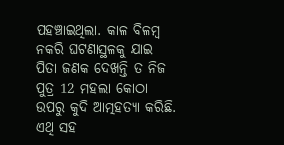ପହଞ୍ଚାଇଥିଲା. କାଳ ବିଳମ୍ବ ନକରି ଘଟଣାସ୍ଥଳକୁ ଯାଇ ପିତା ଜଣକ ଦେଖନ୍ତି ତ ନିଜ ପୁତ୍ର 12 ମହଲା କୋଠା ଉପରୁ କୁଦି ଆତ୍ମହତ୍ୟା କରିଛି. ଏଥି ସହ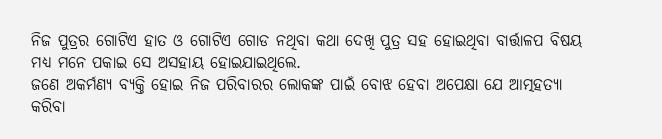ନିଜ ପୁତ୍ରର ଗୋଟିଏ ହାତ ଓ ଗୋଟିଏ ଗୋଡ ନଥିବା କଥା ଦେଖି ପୁତ୍ର ସହ ହୋଇଥିବା ବାର୍ତ୍ତାଳପ ବିଷୟ ମଧ୍ୟ ମନେ ପକାଇ ସେ ଅସହାୟ ହୋଇଯାଇଥିଲେ.
ଜଣେ ଅକର୍ମଣ୍ୟ ବ୍ୟକ୍ତି ହୋଇ ନିଜ ପରିବାରର ଲୋକଙ୍କ ପାଇଁ ବୋଝ ହେବା ଅପେକ୍ଷା ଯେ ଆତ୍ମହତ୍ୟା କରିବା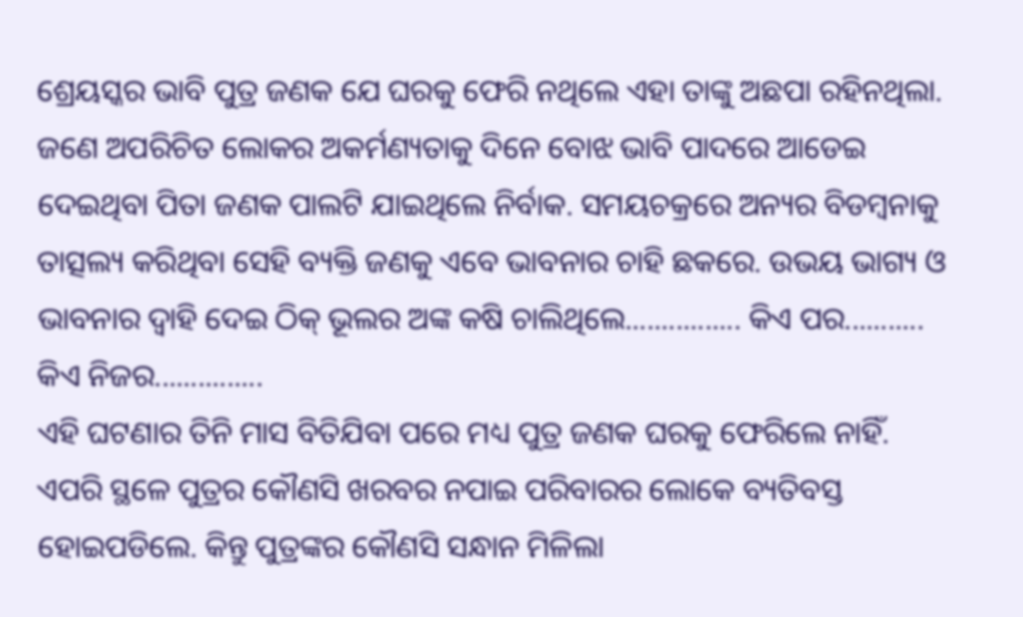ଶ୍ରେୟସ୍କର ଭାବି ପୁତ୍ର ଜଣକ ଯେ ଘରକୁ ଫେରି ନଥିଲେ ଏହା ତାଙ୍କୁ ଅଛପା ରହିନଥିଲା.
ଜଣେ ଅପରିଚିତ ଲୋକର ଅକର୍ମଣ୍ୟତାକୁ ଦିନେ ବୋଝ ଭାବି ପାଦରେ ଆଡେଇ ଦେଇଥିବା ପିତା ଜଣକ ପାଲଟି ଯାଇଥିଲେ ନିର୍ବାକ. ସମୟଚକ୍ରରେ ଅନ୍ୟର ବିଡମ୍ବନାକୁ ତାତ୍ସଲ୍ୟ କରିଥିବା ସେହି ବ୍ୟକ୍ତି ଜଣକୁ ଏବେ ଭାବନାର ଚାହି ଛକରେ. ଉଭୟ ଭାଗ୍ୟ ଓ ଭାବନାର ଦ୍ଵାହି ଦେଇ ଠିକ୍ ଭୂଲର ଅଙ୍କ କଷି ଚାଲିଥିଲେ................ କିଏ ପର........... କିଏ ନିଜର...............
ଏହି ଘଟଣାର ତିନି ମାସ ବିତିଯିବା ପରେ ମଧ୍ୟ ପୁତ୍ର ଜଣକ ଘରକୁ ଫେରିଲେ ନାହିଁ. ଏପରି ସ୍ଥଳେ ପୁତ୍ରର କୌଣସି ଖରବର ନପାଇ ପରିବାରର ଲୋକେ ବ୍ୟତିବସ୍ତ ହୋଇପଡିଲେ. କିନ୍ତୁ ପୁତ୍ରଙ୍କର କୌଣସି ସନ୍ଧାନ ମିଳିଲା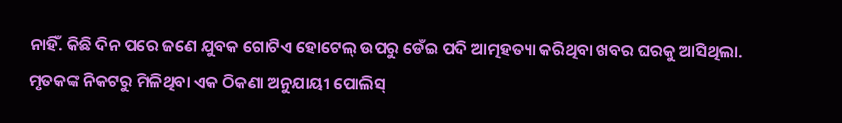ନାହିଁ. କିଛି ଦିନ ପରେ ଜଣେ ଯୁବକ ଗୋଟିଏ ହୋଟେଲ୍ ଉପରୁ ଡେଁଇ ପଦି ଆତ୍ମହତ୍ୟା କରିଥିବା ଖବର ଘରକୁ ଆସିଥିଲା. ମୃତକଙ୍କ ନିକଟରୁ ମିଳିଥିବା ଏକ ଠିକଣା ଅନୁଯାୟୀ ପୋଲିସ୍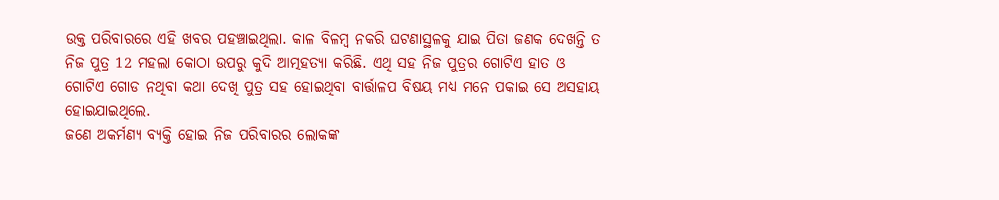ଉକ୍ତ ପରିବାରରେ ଏହି ଖବର ପହଞ୍ଚାଇଥିଲା. କାଳ ବିଳମ୍ବ ନକରି ଘଟଣାସ୍ଥଳକୁ ଯାଇ ପିତା ଜଣକ ଦେଖନ୍ତି ତ ନିଜ ପୁତ୍ର 12 ମହଲା କୋଠା ଉପରୁ କୁଦି ଆତ୍ମହତ୍ୟା କରିଛି. ଏଥି ସହ ନିଜ ପୁତ୍ରର ଗୋଟିଏ ହାତ ଓ ଗୋଟିଏ ଗୋଡ ନଥିବା କଥା ଦେଖି ପୁତ୍ର ସହ ହୋଇଥିବା ବାର୍ତ୍ତାଳପ ବିଷୟ ମଧ୍ୟ ମନେ ପକାଇ ସେ ଅସହାୟ ହୋଇଯାଇଥିଲେ.
ଜଣେ ଅକର୍ମଣ୍ୟ ବ୍ୟକ୍ତି ହୋଇ ନିଜ ପରିବାରର ଲୋକଙ୍କ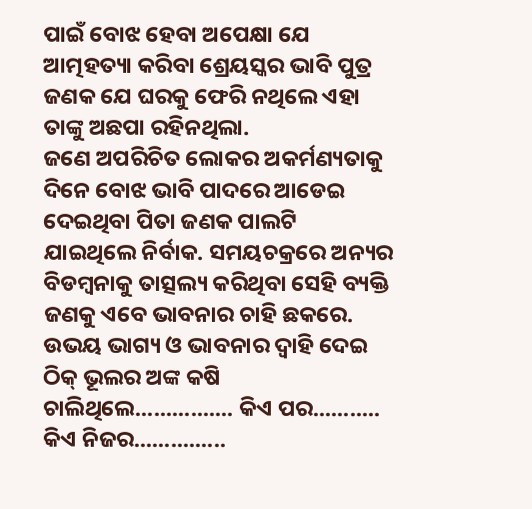ପାଇଁ ବୋଝ ହେବା ଅପେକ୍ଷା ଯେ ଆତ୍ମହତ୍ୟା କରିବା ଶ୍ରେୟସ୍କର ଭାବି ପୁତ୍ର ଜଣକ ଯେ ଘରକୁ ଫେରି ନଥିଲେ ଏହା ତାଙ୍କୁ ଅଛପା ରହିନଥିଲା.
ଜଣେ ଅପରିଚିତ ଲୋକର ଅକର୍ମଣ୍ୟତାକୁ ଦିନେ ବୋଝ ଭାବି ପାଦରେ ଆଡେଇ ଦେଇଥିବା ପିତା ଜଣକ ପାଲଟି ଯାଇଥିଲେ ନିର୍ବାକ. ସମୟଚକ୍ରରେ ଅନ୍ୟର ବିଡମ୍ବନାକୁ ତାତ୍ସଲ୍ୟ କରିଥିବା ସେହି ବ୍ୟକ୍ତି ଜଣକୁ ଏବେ ଭାବନାର ଚାହି ଛକରେ. ଉଭୟ ଭାଗ୍ୟ ଓ ଭାବନାର ଦ୍ଵାହି ଦେଇ ଠିକ୍ ଭୂଲର ଅଙ୍କ କଷି ଚାଲିଥିଲେ................ କିଏ ପର........... କିଏ ନିଜର...............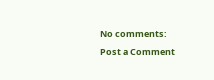No comments:
Post a Comment